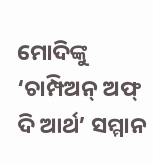ମୋଦିଙ୍କୁ ‘ଚାମ୍ପିଅନ୍ ଅଫ୍ ଦି ଆର୍ଥ’ ସମ୍ମାନ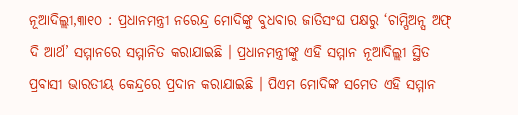ନୂଆଦିଲ୍ଲୀ,୩ା୧୦ : ପ୍ରଧାନମନ୍ତ୍ରୀ ନରେନ୍ଦ୍ର ମୋଦିଙ୍କୁ ବୁଧବାର ଜାତିସଂଘ ପକ୍ଷରୁ ‘ଚାମ୍ପିଅନ୍ସ ଅଫ୍ ଦି ଆର୍ଥ’ ସମ୍ମାନରେ ସମ୍ମାନିତ କରାଯାଇଛି । ପ୍ରଧାନମନ୍ତ୍ରୀଙ୍କୁ ଏହି ସମ୍ମାନ ନୂଆଦିଲ୍ଲୀ ସ୍ଥିତ ପ୍ରବାସୀ ଭାରତୀୟ କେନ୍ଦ୍ରରେ ପ୍ରଦାନ କରାଯାଇଛି । ପିଏମ ମୋଦିଙ୍କ ସମେତ ଏହି ସମ୍ମାନ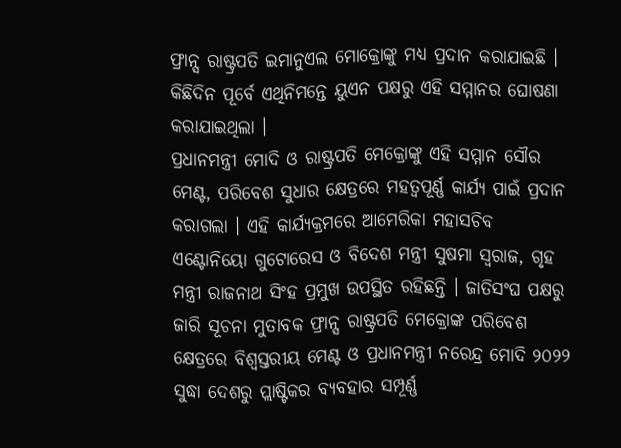ଫ୍ରାନ୍ସ ରାଷ୍ଟ୍ରପତି ଇମାନୁଏଲ ମୋକ୍ରୋଙ୍କୁ ମଧ୍ୟ ପ୍ରଦାନ କରାଯାଇଛି । କିଛିଦିନ ପୂର୍ବେ ଏଥିନିମନ୍ତେ ୟୁଏନ ପକ୍ଷରୁ ଏହି ସମ୍ମାନର ଘୋଷଣା କରାଯାଇଥିଲା ।
ପ୍ରଧାନମନ୍ତ୍ରୀ ମୋଦି ଓ ରାଷ୍ଟ୍ରପତି ମେକ୍ରୋଙ୍କୁ ଏହି ସମ୍ମାନ ସୌର ମେଣ୍ଟ, ପରିବେଶ ସୁଧାର କ୍ଷେତ୍ରରେ ମହତ୍ୱପୂର୍ଣ୍ଣ କାର୍ଯ୍ୟ ପାଇଁ ପ୍ରଦାନ କରାଗଲା । ଏହି କାର୍ଯ୍ୟକ୍ରମରେ ଆମେରିକା ମହାସଚିବ ଏଣ୍ଟୋନିୟୋ ଗୁଟୋରେସ ଓ ବିଦେଶ ମନ୍ତ୍ରୀ ସୁଷମା ସ୍ୱରାଜ, ଗୃହ ମନ୍ତ୍ରୀ ରାଜନାଥ ସିଂହ ପ୍ରମୁଖ ଉପସ୍ଥିତ ରହିଛନ୍ତି । ଜାତିସଂଘ ପକ୍ଷରୁ ଜାରି ସୂଚନା ମୁତାବକ ଫ୍ରାନ୍ସ ରାଷ୍ଟ୍ରପତି ମେକ୍ରୋଙ୍କ ପରିବେଶ କ୍ଷେତ୍ରରେ ବିଶ୍ୱସ୍ତରୀୟ ମେଣ୍ଟ ଓ ପ୍ରଧାନମନ୍ତ୍ରୀ ନରେନ୍ଦ୍ର ମୋଦି ୨୦୨୨ ସୁଦ୍ଧା ଦେଶରୁ ପ୍ଲାଷ୍ଟିକର ବ୍ୟବହାର ସମ୍ପୂର୍ଣ୍ଣ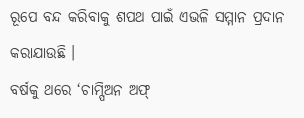ରୂପେ ବନ୍ଦ କରିବାକୁ ଶପଥ ପାଇଁ ଏଭଳି ସମ୍ମାନ ପ୍ରଦାନ କରାଯାଉଛି ।
ବର୍ଷକୁ ଥରେ ‘ଚାମ୍ପିଅନ ଅଫ୍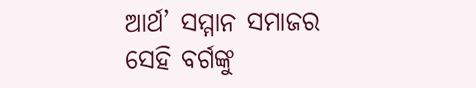ଆର୍ଥ’ ସମ୍ମାନ ସମାଜର ସେହି ବର୍ଗଙ୍କୁ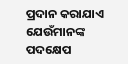ପ୍ରଦାନ କରାଯାଏ ଯେଉଁମାନଙ୍କ ପଦକ୍ଷେପ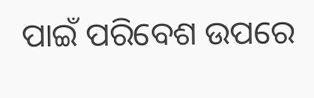ପାଇଁ ପରିବେଶ ଉପରେ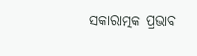ସକାରାତ୍ମକ ପ୍ରଭାବ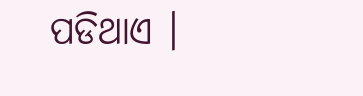ପଡିଥାଏ ।